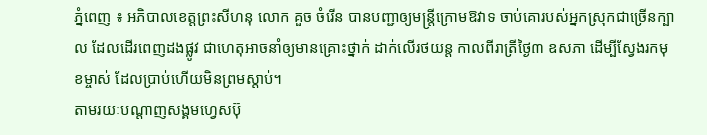ភ្នំពេញ ៖ អភិបាលខេត្តព្រះសីហនុ លោក គួច ចំរើន បានបញ្ជាឲ្យមន្រ្តីក្រោមឱវាទ ចាប់គោរបស់អ្នកស្រុកជាច្រើនក្បាល ដែលដើរពេញដងផ្លូវ ជាហេតុអាចនាំឲ្យមានគ្រោះថ្នាក់ ដាក់លើរថយន្ត កាលពីរាត្រីថ្ងៃ៣ ឧសភា ដើម្បីស្វែងរកមុខម្ចាស់ ដែលប្រាប់ហើយមិនព្រមស្តាប់។
តាមរយៈបណ្តាញសង្គមហ្វេសប៊ុ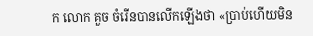ក លោក គួច ចំរើនបានលើកឡើងថា «ប្រាប់ហើយមិន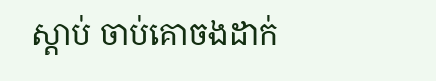ស្ដាប់ ចាប់គោចងដាក់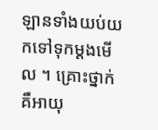ឡានទាំងយប់យកទៅទុកម្ដងមើល ។ គ្រោះថ្នាក់គឺអាយុ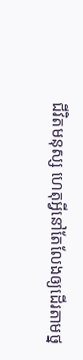ជីវិតមនុស្ស ហេតុអ្វីនៅតែលែងឲ្យដើរតាមថ្ន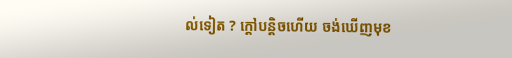ល់ទៀត ? ក្ដៅបន្តិចហើយ ចង់ឃើញមុខ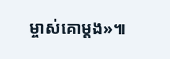ម្ចាស់គោម្ដង»៕